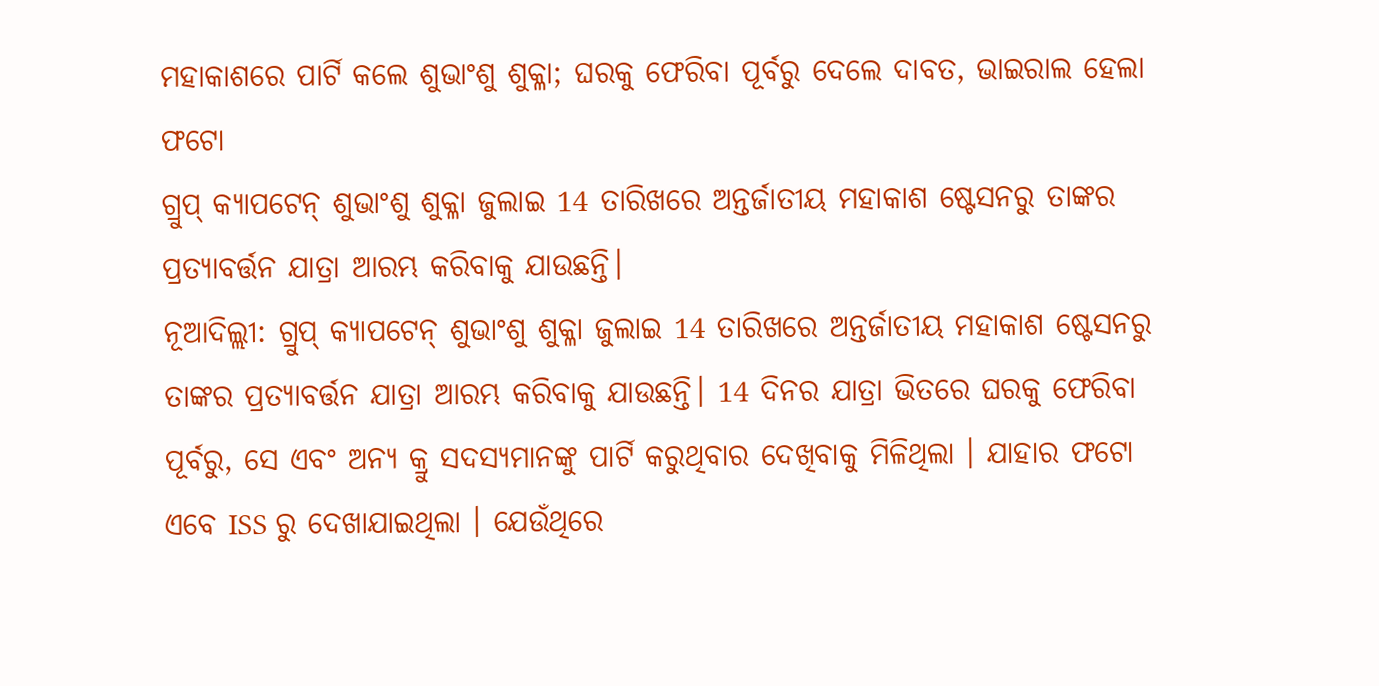ମହାକାଶରେ ପାର୍ଟି କଲେ ଶୁଭାଂଶୁ ଶୁକ୍ଳା; ଘରକୁ ଫେରିବା ପୂର୍ବରୁ ଦେଲେ ଦାବତ, ଭାଇରାଲ ହେଲା ଫଟୋ
ଗ୍ରୁପ୍ କ୍ୟାପଟେନ୍ ଶୁଭାଂଶୁ ଶୁକ୍ଳା ଜୁଲାଇ 14 ତାରିଖରେ ଅନ୍ତର୍ଜାତୀୟ ମହାକାଶ ଷ୍ଟେସନରୁ ତାଙ୍କର ପ୍ରତ୍ୟାବର୍ତ୍ତନ ଯାତ୍ରା ଆରମ୍ଭ କରିବାକୁ ଯାଉଛନ୍ତି।
ନୂଆଦିଲ୍ଲୀ: ଗ୍ରୁପ୍ କ୍ୟାପଟେନ୍ ଶୁଭାଂଶୁ ଶୁକ୍ଳା ଜୁଲାଇ 14 ତାରିଖରେ ଅନ୍ତର୍ଜାତୀୟ ମହାକାଶ ଷ୍ଟେସନରୁ ତାଙ୍କର ପ୍ରତ୍ୟାବର୍ତ୍ତନ ଯାତ୍ରା ଆରମ୍ଭ କରିବାକୁ ଯାଉଛନ୍ତି। 14 ଦିନର ଯାତ୍ରା ଭିତରେ ଘରକୁ ଫେରିବା ପୂର୍ବରୁ, ସେ ଏବଂ ଅନ୍ୟ କ୍ରୁ ସଦସ୍ୟମାନଙ୍କୁ ପାର୍ଟି କରୁଥିବାର ଦେଖିବାକୁ ମିଳିଥିଲା । ଯାହାର ଫଟୋ ଏବେ ISS ରୁ ଦେଖାଯାଇଥିଲା । ଯେଉଁଥିରେ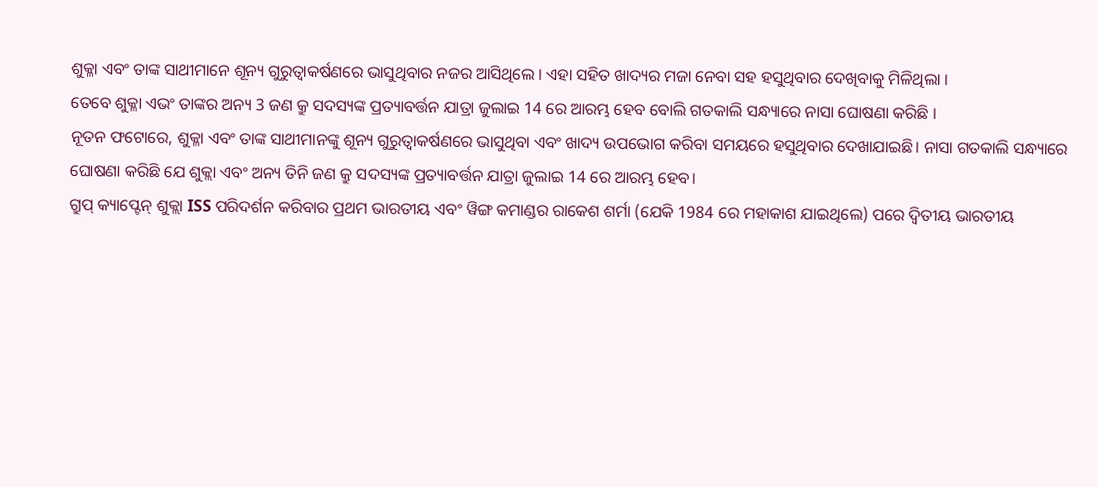ଶୁକ୍ଳା ଏବଂ ତାଙ୍କ ସାଥୀମାନେ ଶୂନ୍ୟ ଗୁରୁତ୍ୱାକର୍ଷଣରେ ଭାସୁଥିବାର ନଜର ଆସିଥିଲେ । ଏହା ସହିତ ଖାଦ୍ୟର ମଜା ନେବା ସହ ହସୁଥିବାର ଦେଖିବାକୁ ମିଳିଥିଲା ।
ତେବେ ଶୁକ୍ଳା ଏଭଂ ତାଙ୍କର ଅନ୍ୟ 3 ଜଣ କ୍ରୁ ସଦସ୍ୟଙ୍କ ପ୍ରତ୍ୟାବର୍ତ୍ତନ ଯାତ୍ରା ଜୁଲାଇ 14 ରେ ଆରମ୍ଭ ହେବ ବୋଲି ଗତକାଲି ସନ୍ଧ୍ୟାରେ ନାସା ଘୋଷଣା କରିଛି ।
ନୂତନ ଫଟୋରେ, ଶୁକ୍ଳା ଏବଂ ତାଙ୍କ ସାଥୀମାନଙ୍କୁ ଶୂନ୍ୟ ଗୁରୁତ୍ୱାକର୍ଷଣରେ ଭାସୁଥିବା ଏବଂ ଖାଦ୍ୟ ଉପଭୋଗ କରିବା ସମୟରେ ହସୁଥିବାର ଦେଖାଯାଇଛି। ନାସା ଗତକାଲି ସନ୍ଧ୍ୟାରେ ଘୋଷଣା କରିଛି ଯେ ଶୁକ୍ଲା ଏବଂ ଅନ୍ୟ ତିନି ଜଣ କ୍ରୁ ସଦସ୍ୟଙ୍କ ପ୍ରତ୍ୟାବର୍ତ୍ତନ ଯାତ୍ରା ଜୁଲାଇ 14 ରେ ଆରମ୍ଭ ହେବ।
ଗ୍ରୁପ୍ କ୍ୟାପ୍ଟେନ୍ ଶୁକ୍ଲା ISS ପରିଦର୍ଶନ କରିବାର ପ୍ରଥମ ଭାରତୀୟ ଏବଂ ୱିଙ୍ଗ କମାଣ୍ଡର ରାକେଶ ଶର୍ମା (ଯେକି 1984 ରେ ମହାକାଶ ଯାଇଥିଲେ) ପରେ ଦ୍ୱିତୀୟ ଭାରତୀୟ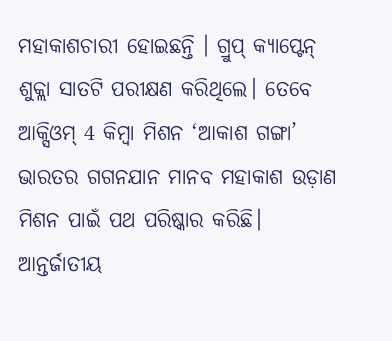ମହାକାଶଚାରୀ ହୋଇଛନ୍ତି । ଗ୍ରୁପ୍ କ୍ୟାପ୍ଟେନ୍ ଶୁକ୍ଲା ସାତଟି ପରୀକ୍ଷଣ କରିଥିଲେ। ତେବେ ଆକ୍ସିଓମ୍ 4 କିମ୍ବା ମିଶନ ‘ଆକାଶ ଗଙ୍ଗା’ ଭାରତର ଗଗନଯାନ ମାନବ ମହାକାଶ ଉଡ଼ାଣ ମିଶନ ପାଇଁ ପଥ ପରିଷ୍କାର କରିଛି।
ଆନ୍ତର୍ଜାତୀୟ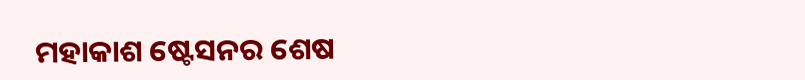ମହାକାଶ ଷ୍ଟେସନର ଶେଷ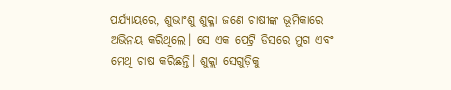ପର୍ଯ୍ୟାୟରେ, ଶୁଭାଂଶୁ ଶୁକ୍ଳା ଜଣେ ଚାଷୀଙ୍କ ଭୂମିକାରେ ଅଭିନୟ କରିଥିଲେ। ସେ ଏକ ପେଟ୍ରି ଡିସରେ ମୁଗ ଏବଂ ମେଥି ଚାଷ କରିଛନ୍ତି। ଶୁକ୍ଲା ସେଗୁଡ଼ିକୁ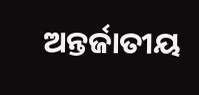ଅନ୍ତର୍ଜାତୀୟ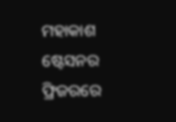ମହାକାଶ ଷ୍ଟେସନର ଫ୍ରିଜରରେ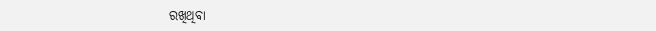ରଖିଥିବା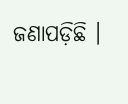ଜଣାପଡ଼ିଛି ।